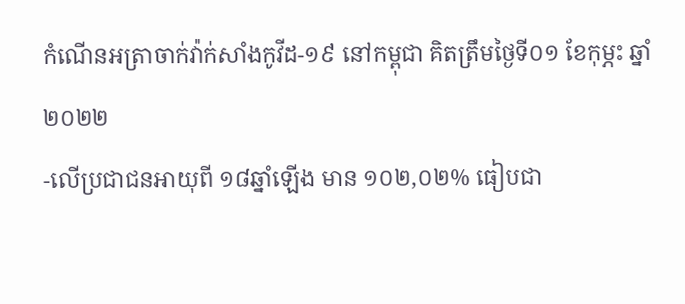កំណេីនអត្រាចាក់វ៉ាក់សាំងកូវីដ-១៩ នៅកម្ពុជា គិតត្រឹមថ្ងៃទី០១ ខែកុម្ភះ ឆ្នាំ២០២២
-លើប្រជាជនអាយុពី ១៨ឆ្នាំឡើង មាន ១០២,០២% ធៀបជា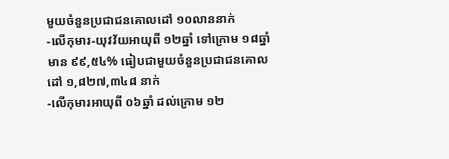មួយចំនួនប្រជាជនគោលដៅ ១០លាននាក់
-លើកុមារ-យុវវ័យអាយុពី ១២ឆ្នាំ ទៅក្រោម ១៨ឆ្នាំ មាន ៩៩,៥៤% ធៀបជាមួយចំនួនប្រជាជនគោលដៅ ១,៨២៧,៣៤៨ នាក់
-លើកុមារអាយុពី ០៦ឆ្នាំ ដល់ក្រោម ១២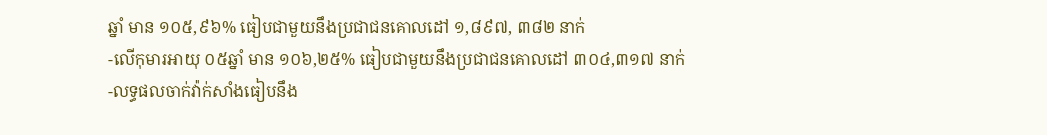ឆ្នាំ មាន ១០៥,៩៦% ធៀបជាមួយនឹងប្រជាជនគោលដៅ ១,៨៩៧, ៣៨២ នាក់
-លើកុមារអាយុ ០៥ឆ្នាំ មាន ១០៦,២៥% ធៀបជាមួយនឹងប្រជាជនគោលដៅ ៣០៤,៣១៧ នាក់
-លទ្ធផលចាក់វ៉ាក់សាំងធៀបនឹង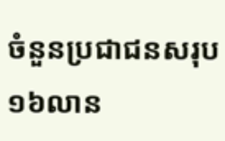ចំនួនប្រជាជនសរុប ១៦លាន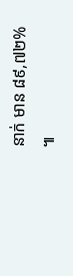នាក់ មាន ៨៩,៧២% ៕